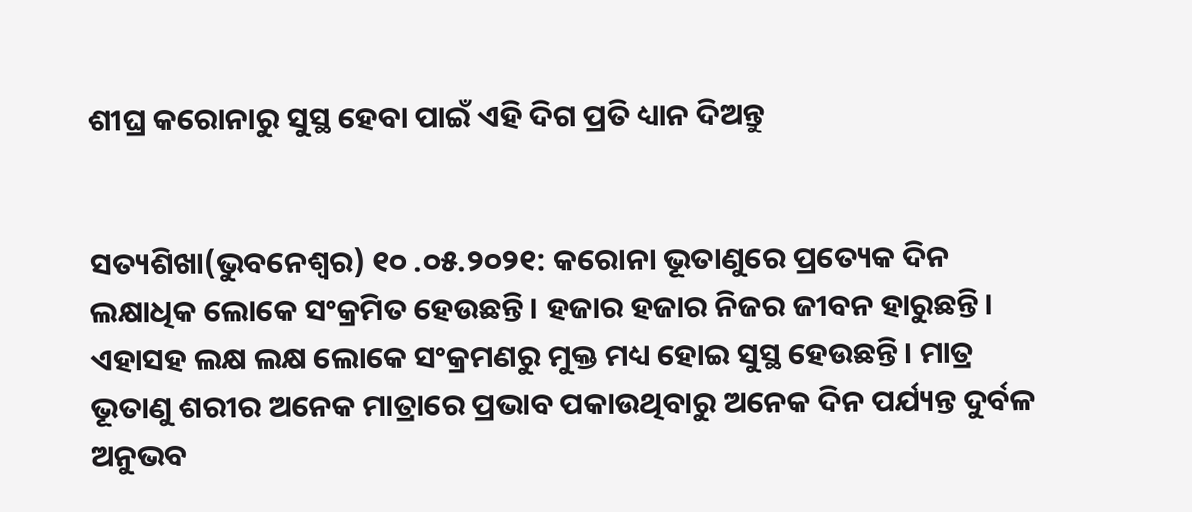ଶୀଘ୍ର କରୋନାରୁ ସୁସ୍ଥ ହେବା ପାଇଁ ଏହି ଦିଗ ପ୍ରତି ଧ୍ୟାନ ଦିଅନ୍ତୁ


ସତ୍ୟଶିଖା(ଭୁବନେଶ୍ୱର) ୧୦ .୦୫.୨୦୨୧: କରୋନା ଭୂତାଣୁରେ ପ୍ରତ୍ୟେକ ଦିନ ଲକ୍ଷାଧିକ ଲୋକେ ସଂକ୍ରମିତ ହେଉଛନ୍ତି। ହଜାର ହଜାର ନିଜର ଜୀବନ ହାରୁଛନ୍ତି। ଏହାସହ ଲକ୍ଷ ଲକ୍ଷ ଲୋକେ ସଂକ୍ରମଣରୁ ମୁକ୍ତ ମଧ୍ୟ ହୋଇ ସୁସ୍ଥ ହେଉଛନ୍ତି। ମାତ୍ର ଭୂତାଣୁ ଶରୀର ଅନେକ ମାତ୍ରାରେ ପ୍ରଭାବ ପକାଉଥିବାରୁ ଅନେକ ଦିନ ପର୍ଯ୍ୟନ୍ତ ଦୁର୍ବଳ ଅନୁଭବ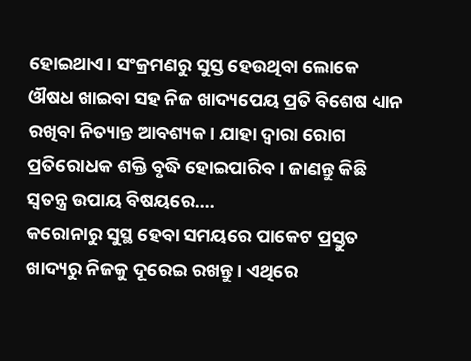ହୋଇଥାଏ। ସଂକ୍ରମଣରୁ ସୁସ୍ତ ହେଉଥିବା ଲୋକେ ଔଷଧ ଖାଇବା ସହ ନିଜ ଖାଦ୍ୟପେୟ ପ୍ରତି ବିଶେଷ ଧ୍ୟାନ ରଖିବା ନିତ୍ୟାନ୍ତ ଆବଶ୍ୟକ। ଯାହା ଦ୍ୱାରା ରୋଗ ପ୍ରତିରୋଧକ ଶକ୍ତି ବୃଦ୍ଧି ହୋଇପାରିବ। ଜାଣନ୍ତୁ କିଛି ସ୍ୱତନ୍ତ୍ର ଉପାୟ ବିଷୟରେ….
କରୋନାରୁ ସୁସ୍ଥ ହେବା ସମୟରେ ପାକେଟ ପ୍ରସ୍ତୁତ ଖାଦ୍ୟରୁ ନିଜକୁ ଦୂରେଇ ରଖନ୍ତୁ। ଏଥିରେ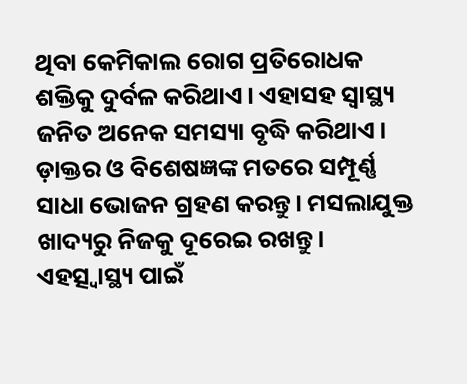ଥିବା କେମିକାଲ ରୋଗ ପ୍ରତିରୋଧକ ଶକ୍ତିକୁ ଦୁର୍ବଳ କରିଥାଏ। ଏହାସହ ସ୍ୱାସ୍ଥ୍ୟ ଜନିତ ଅନେକ ସମସ୍ୟା ବୃଦ୍ଧି କରିଥାଏ।
ଡ଼ାକ୍ତର ଓ ବିଶେଷଜ୍ଞଙ୍କ ମତରେ ସମ୍ପୂର୍ଣ୍ଣ ସାଧା ଭୋଜନ ଗ୍ରହଣ କରନ୍ତୁ। ମସଲାଯୁକ୍ତ ଖାଦ୍ୟରୁ ନିଜକୁ ଦୂରେଇ ରଖନ୍ତୁ। ଏହତ୍ସ୍ୱାସ୍ଥ୍ୟ ପାଇଁ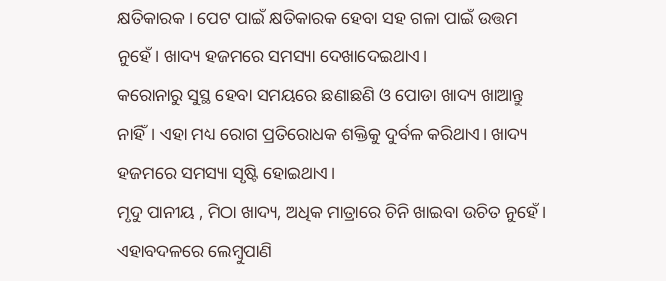କ୍ଷତିକାରକ। ପେଟ ପାଇଁ କ୍ଷତିକାରକ ହେବା ସହ ଗଳା ପାଇଁ ଉତ୍ତମ ନୁହେଁ। ଖାଦ୍ୟ ହଜମରେ ସମସ୍ୟା ଦେଖାଦେଇଥାଏ।
କରୋନାରୁ ସୁସ୍ଥ ହେବା ସମୟରେ ଛଣାଛଣି ଓ ପୋଡା ଖାଦ୍ୟ ଖାଆନ୍ତୁ ନାହିଁ। ଏହା ମଧ୍ୟ ରୋଗ ପ୍ରତିରୋଧକ ଶକ୍ତିକୁ ଦୁର୍ବଳ କରିଥାଏ। ଖାଦ୍ୟ ହଜମରେ ସମସ୍ୟା ସୃଷ୍ଟି ହୋଇଥାଏ।
ମୃଦୁ ପାନୀୟ , ମିଠା ଖାଦ୍ୟ, ଅଧିକ ମାତ୍ରାରେ ଚିନି ଖାଇବା ଉଚିତ ନୁହେଁ। ଏହାବଦଳରେ ଲେମ୍ବୁପାଣି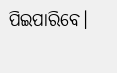ପିଇପାରିବେ।